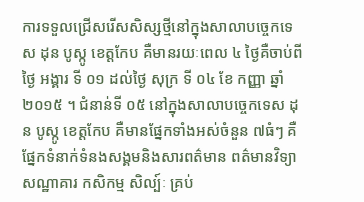ការទទួលជ្រើសរើសសិស្សថ្មីនៅក្នុងសាលាបច្ចេកទេស ដុន បូស្កូ ខេត្តកែប គឺមានរយៈពេល ៤ ថ្ងៃគឺចាប់ពីថ្ងៃ អង្គារ ទី ០១ ដល់ថ្ងៃ សុក្រ ទី ០៤ ខែ កញ្ញា ឆ្នាំ ២០១៥ ។ ជំនាន់ទី ០៥ នៅក្នុងសាលាបច្ចេកទេស ដុន បូស្កូ ខេត្តកែប គឺមានផ្នែកទាំងអស់ចំនួន ៧ធំៗ គឺ ផ្នែកទំនាក់ទំនងសង្គមនិងសារពត៌មាន ពត៌មានវិទ្យា សណ្ឋាគារ កសិកម្ម សិល្ប៍ៈ គ្រប់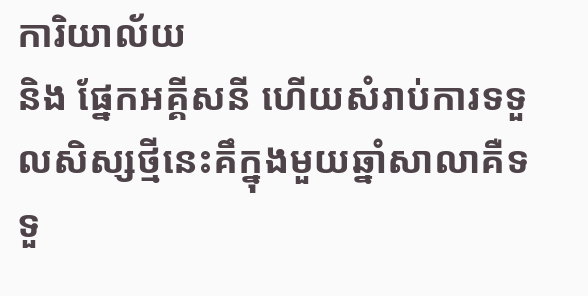ការិយាល័យ
និង ផ្នែកអគ្គីសនី ហើយសំរាប់ការទទួលសិស្សថ្មីនេះគឹក្នុងមួយឆ្នាំសាលាគឺទទួ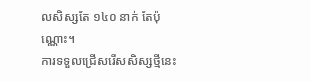លសិស្សតែ ១៤០ នាក់ តែប៉ុណ្ណោះ។
ការទទួលជ្រើសរើសសិស្សថ្មីនេះ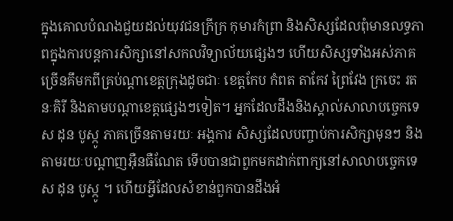ក្នុងគោលបំណងជួយដល់យុវជនក្រីក្រ កុមារកំព្រា និងសិស្សដែលពុំមានលទ្ធភាពក្នុងការបន្ដការសិក្សានៅសកលវិទ្យាល័យផ្សេងៗ ហើយសិស្សទាំងអស់ភាគច្រើនគឹមកពីគ្រប់ណ្ដាខេត្តក្រុងដូចជាៈ ខេត្តកែប កំពត តាកែវ ព្រៃវែង ក្រចេះ រតនៈគិរី និងតាមបណ្ដាខេត្តផ្សេងៗទៀត។ អ្នកដែលដឹងនិងស្គាល់សាលាបច្ចេកទេស ដុន បូស្កូ ភាគច្រើនតាមរយៈ អង្គការ សិស្សដែលបញ្ចាប់ការសិក្សាមុនៗ និង តាមរយៈបណ្ដាញអ៊ឺនធឺណែត ទើបបានជាពួកមកដាក់ពាក្យនៅសាលាបច្ចេកទេស ដុន បូស្កូ ។ ហើយអ្វីដែលសំខាន់ពួកបានដឹងអំ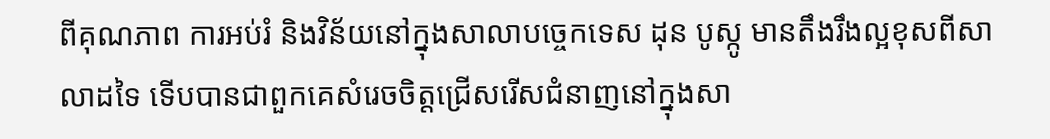ពីគុណភាព ការអប់រំ និងវិន័យនៅក្នុងសាលាបច្ចេកទេស ដុន បូស្កូ មានតឹងរឹងល្អខុសពីសាលាដទៃ ទើបបានជាពួកគេសំរេចចិត្តជ្រើសរើសជំនាញនៅក្នុងសា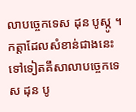លាបច្ចេកទេស ដុន បូស្កូ ។
កត្តាដែលសំខាន់ជាងនេះទៅទៀតគឹសាលាបច្ចេកទេស ដុន បូ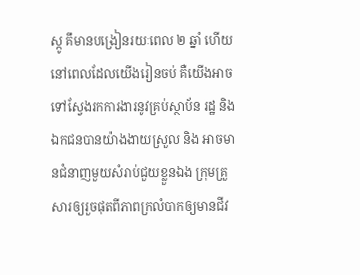ស្កូ គឹមានបង្រៀនរយៈពេល ២ ឆ្នាំ ហើយនៅពេលដែលយើងរៀនចប់ គឺយើងអាចទៅស្វែងរកការងារនូវគ្រប់ស្ថាប័ន រដ្ឋ និងឯកជនបានយ៉ាងងាយស្រួល និង អាចមានជំនាញមួយសំរាប់ជួយខ្លួនឯង ក្រុមគ្រួសារឲ្យរួចផុតពីភាពក្រលំបាកឲ្យមានជីវ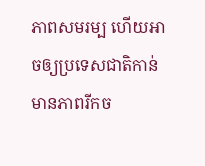ភាពសមរម្ប ហើយអាចឲ្យប្រទេសជាតិកាន់មានភាពរីកច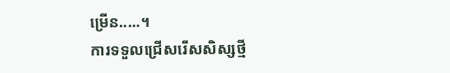ម្រើន.....។
ការទទួលជ្រើសរើសសិស្សថ្មី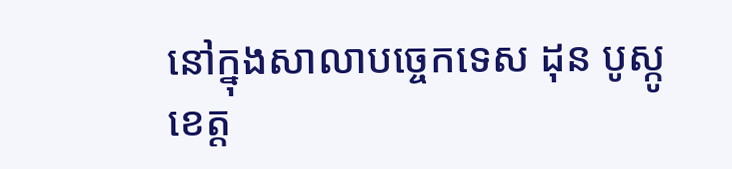នៅក្នុងសាលាបច្ចេកទេស ដុន បូស្កូ ខេត្ត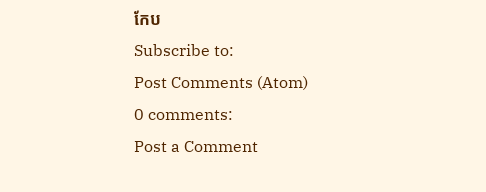កែប
Subscribe to:
Post Comments (Atom)
0 comments:
Post a Comment